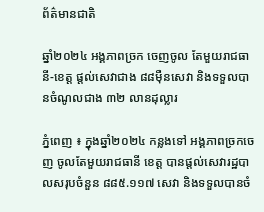ព័ត៌មានជាតិ

ឆ្នាំ២០២៤ អង្គភាពច្រក ចេញចូល តែមួយរាជធានី-ខេត្ត ផ្ដល់សេវាជាង ៨៨ម៉ឺនសេវា និងទទួលបានចំណូលជាង ៣២ លានដុល្លារ

ភ្នំពេញ ៖ ក្នុងឆ្នាំ២០២៤ កន្លងទៅ អង្គភាពច្រកចេញ ចូលតែមួយរាជធានី ខេត្ត បានផ្តល់សេវារដ្ឋបាលសរុបចំនួន ៨៨៥.១១៧ សេវា និងទទួលបានចំ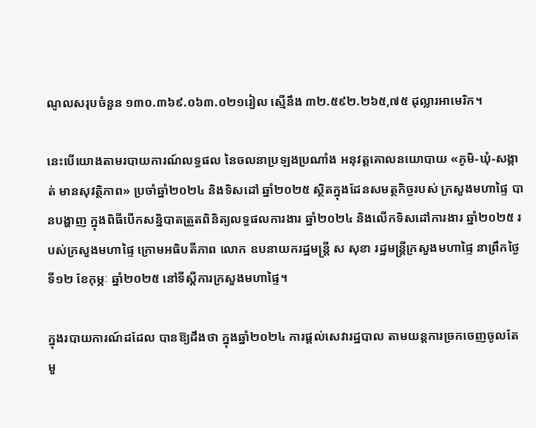ណូលសរុបចំនួន ១៣០.៣៦៩.០៦៣.០២១រៀល ស្មើនឹង ៣២.៥៩២.២៦៥,៧៥ ដុល្លារអាមេរិក។

នេះបើយោងតាមរបាយការណ៍លទ្ធផល នៃចលនាប្រឡងប្រណាំង អនុវត្តគោលនយោបាយ «ភូមិ-ឃុំ-សង្កាត់ មានសុវត្ថិភាព» ប្រចាំឆ្នាំ២០២៤ និងទិសដៅ ឆ្នាំ២០២៥ ស្ថិតក្នុងដែនសមត្ថកិច្ចរបស់ ក្រសួងមហាផ្ទៃ បានបង្ហាញ ក្នុងពិធីបើកសន្និបាតត្រួតពិនិត្យលទ្ធផលការងារ ឆ្នាំ២០២៤ និងលើកទិសដៅការងារ ឆ្នាំ២០២៥ របស់ក្រសួងមហាផ្ទៃ ក្រោមអធិបតីភាព លោក ឧបនាយករដ្ឋមន្ដ្រី ស សុខា រដ្ឋមន្ដ្រីក្រសួងមហាផ្ទៃ នាព្រឹកថ្ងៃទី១២ ខែកុម្ភៈ ឆ្នាំ២០២៥ នៅទីស្ដីការក្រសួងមហាផ្ទៃ។

ក្នុងរបាយការណ៍ដដែល បានឱ្យដឹងថា ក្នុងឆ្នាំ២០២៤ ការផ្តល់សេវារដ្ឋបាល តាមយន្តការច្រកចេញចូលតែមួ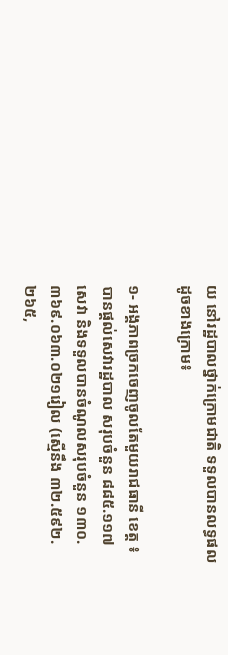យ នៅរដ្ឋបាលថ្នាក់ក្រោមជាតិ ទទួលបានលទ្ធផល ដូចខាងក្រោម៖

១- អង្គភាពច្រកចេញចូលតែមួយរាជធានី ខេត្ត ៖ បានផ្តល់សេវារដ្ឋបាល សរុបចំនួន ៨៨៥.១១៧ សេវា និងទទួលបានចំណូលសរុបចំនួន ១៣០.៣៦៩.០៦៣.០២១រៀល (ស្មើនឹង ៣២.៥៩២.២៦៥,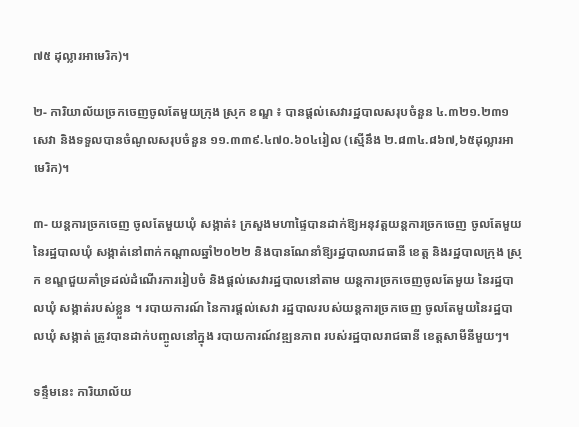៧៥ ដុល្លារអាមេរិក)។

២- ការិយាល័យច្រកចេញចូលតែមួយក្រុង ស្រុក ខណ្ឌ ៖ បានផ្តល់សេវារដ្ឋបាលសរុបចំនួន ៤.៣២១.២៣១សេវា និងទទួលបានចំណូលសរុបចំនួន ១១.៣៣៩.៤៧០.៦០៤រៀល (ស្មើនឹង ២.៨៣៤.៨៦៧,៦៥ដុល្លារអាមេរិក)។

៣- យន្តការច្រកចេញ ចូលតែមួយឃុំ សង្កាត់៖ ក្រសួងមហាផ្ទៃបានដាក់ឱ្យអនុវត្តយន្តការច្រកចេញ ចូលតែមួយ នៃរដ្ឋបាលឃុំ សង្កាត់នៅពាក់កណ្តាលឆ្នាំ២០២២ និងបានណែនាំឱ្យរដ្ឋបាលរាជធានី ខេត្ត និងរដ្ឋបាលក្រុង ស្រុក ខណ្ឌជួយគាំទ្រដល់ដំណើរការរៀបចំ និងផ្តល់សេវារដ្ឋបាលនៅតាម យន្តការច្រកចេញចូលតែមួយ នៃរដ្ឋបាលឃុំ សង្កាត់របស់ខ្លួន ។ របាយការណ៍ នៃការផ្តល់សេវា រដ្ឋបាលរបស់យន្តការច្រកចេញ ចូលតែមួយនៃរដ្ឋបាលឃុំ សង្កាត់ ត្រូវបានដាក់បញ្ចូលនៅក្នុង របាយការណ៍វឌ្ឍនភាព របស់រដ្ឋបាលរាជធានី ខេត្តសាមីនីមួយៗ។

ទន្ទឹមនេះ ការិយាល័យ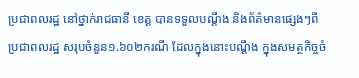ប្រជាពលរដ្ឋ នៅថ្នាក់រាជធានី ខេត្ត បានទទួលបណ្ដឹង និងព័ត៌មានផ្សេងៗពី ប្រជាពលរដ្ឋ សរុបចំនួន១.៦០២ករណី ដែលក្នុងនោះបណ្តឹង ក្នុងសមត្ថកិច្ចចំ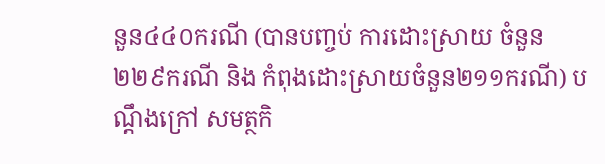នួន៤៤០ករណី (បានបញ្ចប់ ការដោះស្រាយ ចំនួន២២៩ករណី និង កំពុងដោះស្រាយចំនួន២១១ករណី) បណ្ដឹងក្រៅ សមត្ថកិ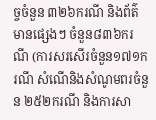ច្ចចំនួន ៣២៦ករណី និងព័ត៌មានផ្សេងៗ ចំនួន៨៣៦ករណី (ការសរសើរចំនួន១៧១ករណី សំណើនិងសំណូមពរចំនួន ២៥២ករណី និងការសា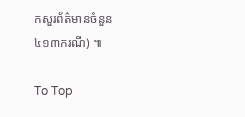កសួរព័ត៌មានចំនួន ៤១៣ករណី) ៕

To Top